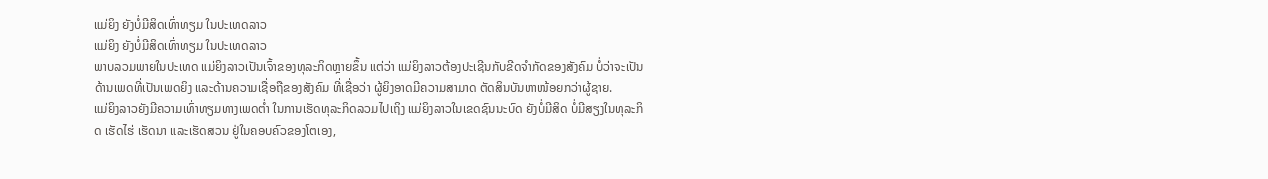ແມ່ຍິງ ຍັງບໍ່ມີສິດເທົ່າທຽມ ໃນປະເທດລາວ
ແມ່ຍິງ ຍັງບໍ່ມີສິດເທົ່າທຽມ ໃນປະເທດລາວ
ພາບລວມພາຍໃນປະເທດ ແມ່ຍິງລາວເປັນເຈົ້າຂອງທຸລະກິດຫຼາຍຂຶ້ນ ແຕ່ວ່າ ແມ່ຍິງລາວຕ້ອງປະເຊີນກັບຂີດຈໍາກັດຂອງສັງຄົມ ບໍ່ວ່າຈະເປັນດ້ານເພດທີ່ເປັນເພດຍິງ ແລະດ້ານຄວາມເຊື່ອຖືຂອງສັງຄົມ ທີ່ເຊື່ອວ່າ ຜູ້ຍິງອາດມີຄວາມສາມາດ ຕັດສິນບັນຫາໜ້ອຍກວ່າຜູ້ຊາຍ.
ແມ່ຍິງລາວຍັງມີຄວາມເທົ່າທຽມທາງເພດຕໍ່າ ໃນການເຮັດທຸລະກິດລວມໄປເຖິງ ແມ່ຍິງລາວໃນເຂດຊົນນະບົດ ຍັງບໍ່ມີສິດ ບໍ່ມີສຽງໃນທຸລະກິດ ເຮັດໄຮ່ ເຮັດນາ ແລະເຮັດສວນ ຢູ່ໃນຄອບຄົວຂອງໂຕເອງ,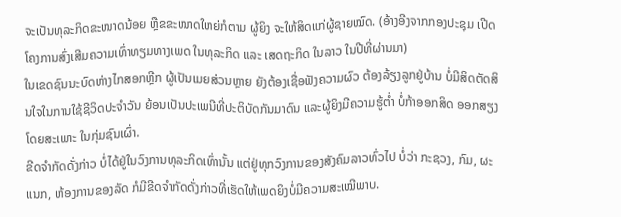ຈະເປັນທຸລະກິດຂະໜາດນ້ອຍ ຫຼືຂຂະໜາດໃຫຍ່ກໍຕາມ ຜູ້ຍິງ ຈະໃຫ້ສິດແກ່ຜູ້ຊາຍໝົດ. (ອ້າງອີງຈາກກອງປະຊຸມ ເປີດໂຄງການສົ່ງເສີມຄວາມເທົ່າທຽມທາງເພດ ໃນທຸລະກິດ ແລະ ເສດຖະກິດ ໃນລາວ ໃນປີທີ່ຜ່ານມາ)
ໃນເຂດຊົນນະບົດຫ່າງໄກສອກຫຼີກ ຜູ້ເປັນເມຍສ່ວນຫຼາຍ ຍັງຕ້ອງເຊື່ອຟັງຄວາມຜົວ ຕ້ອງລ້ຽງລູກຢູ່ບ້ານ ບໍ່ມີສິດຕັດສິນໃຈໃນການໃຊ້ຊີວິດປະຈໍາວັນ ຍ້ອນເປັນປະເພນີທີ່ປະຕິບັດກັນມາດົນ ແລະຜູ້ຍິງມີຄວາມຮູ້ຕໍ່າ ບໍ່ກ້າອອກສິດ ອອກສຽງ ໂດຍສະເພາະ ໃນກຸ່ມຊົນເຜົ່າ.
ຂີດຈໍາກັດດັ່ງກ່າວ ບໍ່ໄດ້ຢູ່ໃນວົງການທຸລະກິດເທົ່ານັ້ນ ແຕ່ຢູ່ທຸກວົງການຂອງສັງຄົມລາວທົ່ວໄປ ບໍ່ວ່າ ກະຊວງ, ກົມ, ຜະແນກ, ຫ້ອງການຂອງລັດ ກໍມີຂີດຈໍາກັດດັ່ງກ່າວທີ່ເຮັດໃຫ້ເພດຍິງບໍ່ມີຄວາມສະເໝີພາບ.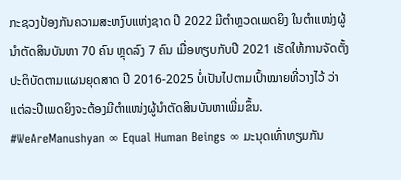ກະຊວງປ້ອງກັນຄວາມສະຫງົບແຫ່ງຊາດ ປີ 2022 ມີຕໍາຫຼວດເພດຍິງ ໃນຕໍາແໜ່ງຜູ້ນໍາຕັດສິນບັນຫາ 70 ຄົນ ຫຼຸດລົງ 7 ຄົນ ເມື່ອທຽບກັບປີ 2021 ເຮັດໃຫ້ການຈັດຕັ້ງປະຕິບັດຕາມແຜນຍຸດສາດ ປີ 2016-2025 ບໍ່ເປັນໄປຕາມເປົ້າໝາຍທີ່ວາງໄວ້ ວ່າ ແຕ່ລະປີເພດຍິງຈະຕ້ອງມີຕໍາແໜ່ງຜູ້ນໍາຕັດສິນບັນຫາເພີ່ມຂຶ້ນ.
#WeAreManushyan ∞ Equal Human Beings ∞ ມະນຸດເທົ່າທຽມກັນ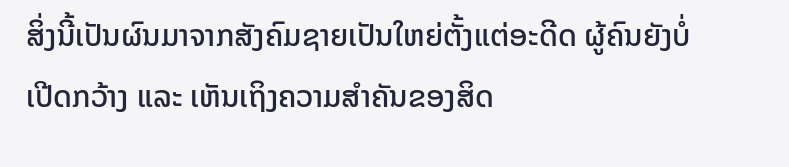ສິ່ງນີ້ເປັນຜົນມາຈາກສັງຄົມຊາຍເປັນໃຫຍ່ຕັ້ງແຕ່ອະດີດ ຜູ້ຄົນຍັງບໍ່ເປີດກວ້າງ ແລະ ເຫັນເຖິງຄວາມສຳຄັນຂອງສິດ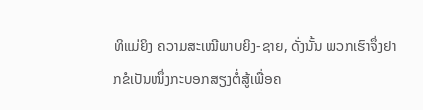ທິແມ່ຍິງ ຄວາມສະເໝີພາບຍິງ-ຊາຍ, ດັ່ງນັ້ນ ພວກເຮົາຈຶ່ງຢາກຂໍເປັນໜຶ່ງກະບອກສຽງຕໍ່ສູ້ເພື່ອຄ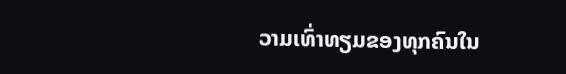ວາມເທົ່າທຽມຂອງທຸກຄົນໃນ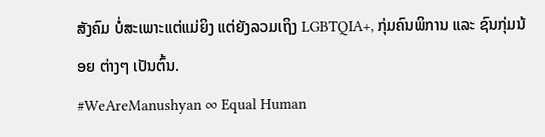ສັງຄົມ ບໍ່ສະເພາະແຕ່ແມ່ຍິງ ແຕ່ຍັງລວມເຖິງ LGBTQIA+, ກຸ່ມຄົນພິການ ແລະ ຊົນກຸ່ມນ້ອຍ ຕ່າງໆ ເປັນຕົ້ນ.
#WeAreManushyan ∞ Equal Human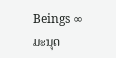Beings ∞ ມະນຸດ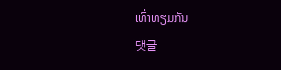ເທົ່າທຽມກັນ
댓글